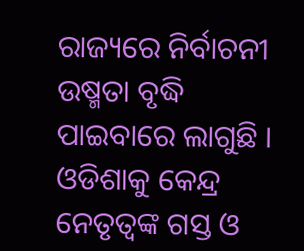ରାଜ୍ୟରେ ନିର୍ବାଚନୀ ଉଷ୍ମତା ବୃଦ୍ଧି ପାଇବାରେ ଲାଗୁଛି । ଓଡିଶାକୁ କେନ୍ଦ୍ର ନେତୃତ୍ୱଙ୍କ ଗସ୍ତ ଓ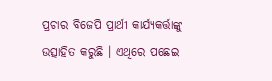ପ୍ରଚାର ବିଜେପି ପ୍ରାର୍ଥୀ କାର୍ଯ୍ୟକର୍ତ୍ତାଙ୍କୁ ଉତ୍ସାହିତ କରୁଛି । ଏଥିରେ ପଛେଇ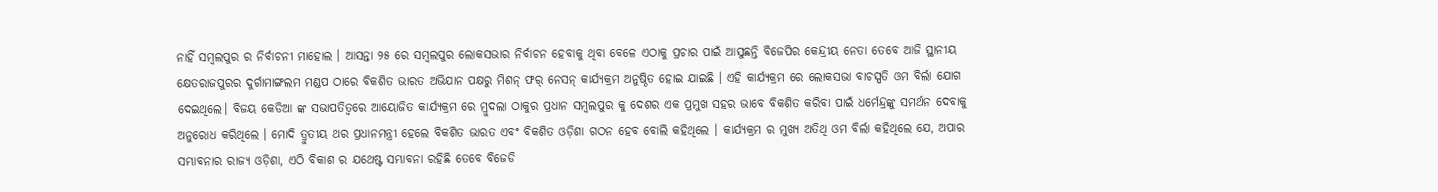ନାହିଁ ସମ୍ବଲପୁର ର ନିର୍ବାଚନୀ ମାହୋଲ । ଆସନ୍ତା ୨୫ ରେ ସମ୍ବଲପୁର ଲୋକସଭାର ନିର୍ବାଚନ ହେବାକୁ ଥିବା ବେଳେ ଏଠାକୁ ପ୍ରଚାର ପାଇଁ ଆସୁଛନ୍ତି ବିଜେପିର କେନ୍ଦ୍ରୀୟ ନେତା ତେବେ ଆଜି ସ୍ଥାନୀୟ କ୍ଷେତରାଜପୁରର ଦୁର୍ଗାମାଙ୍ଗଲମ ମଣ୍ଡପ ଠାରେ ବିକଶିତ ଭାରତ ଅଭିଯାନ ପକ୍ଷରୁ ମିଶନ୍ ଫର୍ ନେସନ୍ କାର୍ଯ୍ୟକ୍ରମ ଅନୁଷ୍ଠିତ ହୋଇ ଯାଇଛି । ଏହି କାର୍ଯ୍ୟକ୍ରମ ରେ ଲୋକସଭା ବାଚସ୍ପତି ଓମ ବିର୍ଲା ଯୋଗ ଦେଇଥିଲେ। ବିଜୟ କେଡିଆ ଙ୍କ ସଭାପତିତ୍ୱରେ ଆୟୋଜିତ କାର୍ଯ୍ୟକ୍ରମ ରେ ମ୍ରୁଦଲା ଠାକୁର ପ୍ରଧାନ ସମ୍ବଲପୁର କୁ ଦେଶର ଏକ ପ୍ରମୁଖ ସହର ଭାବେ ବିକଶିତ କରିବା ପାଇଁ ଧର୍ମେନ୍ଦ୍ରଙ୍କୁ ସମର୍ଥନ ଦେବାକୁ ଅନୁରୋଧ କରିଥିଲେ । ମୋଦି ତ୍ରୁତୀୟ ଥର ପ୍ରଧାନମନ୍ତ୍ରୀ ହେଲେ ବିକଶିତ ଭାରତ ଏବଂ ବିକଶିତ ଓଡ଼ିଶା ଗଠନ ହେବ ବୋଲି କହିଥିଲେ । କାର୍ଯ୍ୟକ୍ରମ ର ମୁଖ୍ୟ ଅତିଥି ଓମ ବିର୍ଲା କହିଥିଲେ ଯେ, ଅପାର ସମ୍ଭାବନାର ରାଜ୍ୟ ଓଡ଼ିଶା, ଏଠି ବିକାଶ ର ଯଥେଷ୍ଟ ସମ୍ଭାବନା ରହିଛି ତେବେ ବିଜେଡି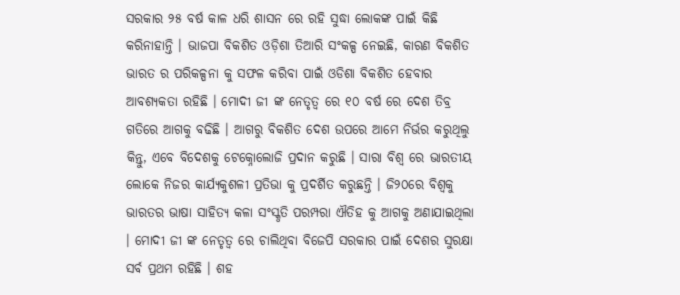ସରକାର ୨୫ ବର୍ଷ କାଳ ଧରି ଶାସନ ରେ ରହି ସୁଦ୍ଧା ଲୋକଙ୍କ ପାଇଁ କିଛି କରିନାହାନ୍ତି । ଭାଜପା ବିକଶିତ ଓଡ଼ିଶା ତିଆରି ସଂକଳ୍ପ ନେଇଛି, କାରଣ ବିକଶିତ ଭାରତ ର ପରିକଳ୍ପନା କୁ ସଫଳ କରିବା ପାଇଁ ଓଡିଶା ବିକଶିତ ହେବାର ଆବଶ୍ୟକତା ରହିଛି । ମୋଦୀ ଜୀ ଙ୍କ ନେତୃତ୍ୱ ରେ ୧୦ ବର୍ଷ ରେ ଦେଶ ତିବ୍ର ଗତିରେ ଆଗକୁ ବଢିଛି । ଆଗରୁ ବିକଶିତ ଦେଶ ଉପରେ ଆମେ ନିର୍ଭର କରୁଥିଲୁ କିନ୍ତୁ, ଏବେ ବିଦେଶକୁ ଟେକ୍ନୋଲୋଜି ପ୍ରଦାନ କରୁଛି । ସାରା ବିଶ୍ବ ରେ ଭାରତୀୟ ଲୋକେ ନିଜର କାର୍ଯ୍ୟକୁଶଳୀ ପ୍ରତିଭା କୁ ପ୍ରଦର୍ଶିତ କରୁଛନ୍ତି । ଜି୨୦ରେ ବିଶ୍ବକୁ ଭାରତର ଭାଷା ସାହିତ୍ୟ କଳା ସଂସ୍କୃତି ପରମ୍ପରା ଐତିହ କୁ ଆଗକୁ ଅଣାଯାଇଥିଲା । ମୋଦୀ ଜୀ ଙ୍କ ନେତୃତ୍ୱ ରେ ଚାଲିଥିବା ବିଜେପି ସରକାର ପାଇଁ ଦେଶର ସୁରକ୍ଷା ସର୍ବ ପ୍ରଥମ ରହିଛି । ଶହ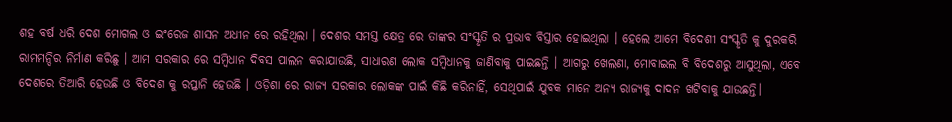ଶହ ବର୍ଷ ଧରି ଦେଶ ମୋଗଲ ଓ ଇଂରେଜ ଶାସନ ଅଧୀନ ରେ ରହିଥିଲା । ଦେଶର ସମସ୍ତ କ୍ଷେତ୍ର ରେ ତାଙ୍କର ସଂସ୍କୃତି ର ପ୍ରଭାବ ବିସ୍ତାର ହୋଇଥିଲା । ହେଲେ ଆମେ ବିଦେଶୀ ସଂସ୍କୃତି କୁ ଦୁରକରି ରାମମନ୍ଦିର ନିର୍ମାଣ କରିଛୁ । ଆମ ସରକାର ରେ ସମ୍ବିଧାନ ଦିବସ ପାଲନ କରାଯାଉଛି, ସାଧାରଣ ଲୋକ ସମ୍ବିଧାନକୁ ଜାଣିବାକୁ ପାଇଛନ୍ତି । ଆଗରୁ ଖେଲଣା, ମୋବାଇଲ ବି ବିଦେଶରୁ ଆସୁଥିଲା, ଏବେ ଦେଶରେ ତିଆରି ହେଉଛି ଓ ବିଦେଶ କୁ ରପ୍ତାନି ହେଉଛି । ଓଡ଼ିଶା ରେ ରାଜ୍ୟ ସରକାର ଲୋକଙ୍କ ପାଇଁ କିଛି କରିନାହିଁ, ସେଥିପାଇଁ ଯୁବକ ମାନେ ଅନ୍ୟ ରାଜ୍ୟକୁ ଦାଦନ ଖଟିବାକୁ ଯାଉଛନ୍ତି।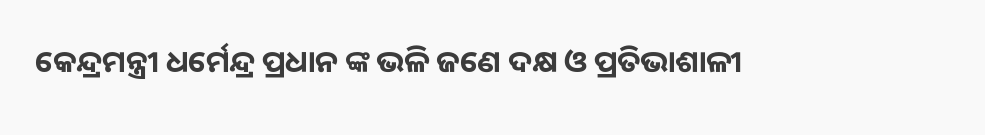କେନ୍ଦ୍ରମନ୍ତ୍ରୀ ଧର୍ମେନ୍ଦ୍ର ପ୍ରଧାନ ଙ୍କ ଭଳି ଜଣେ ଦକ୍ଷ ଓ ପ୍ରତିଭାଶାଳୀ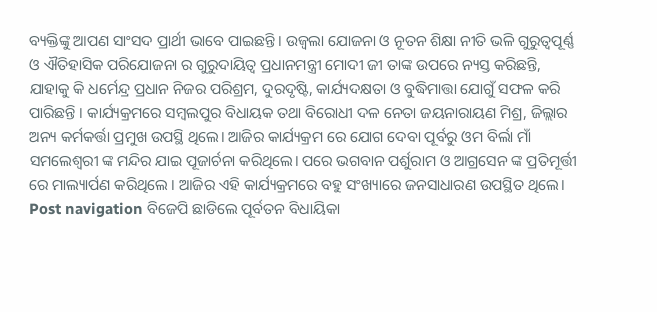ବ୍ୟକ୍ତିଙ୍କୁ ଆପଣ ସାଂସଦ ପ୍ରାର୍ଥୀ ଭାବେ ପାଇଛନ୍ତି । ଉଜ୍ବଲା ଯୋଜନା ଓ ନୂତନ ଶିକ୍ଷା ନୀତି ଭଳି ଗୁରୁତ୍ୱପୂର୍ଣ୍ଣ ଓ ଐତିହାସିକ ପରିଯୋଜନା ର ଗୁରୁଦାୟିତ୍ୱ ପ୍ରଧାନମନ୍ତ୍ରୀ ମୋଦୀ ଜୀ ତାଙ୍କ ଉପରେ ନ୍ୟସ୍ତ କରିଛନ୍ତି, ଯାହାକୁ କି ଧର୍ମେନ୍ଦ୍ର ପ୍ରଧାନ ନିଜର ପରିଶ୍ରମ, ଦୁରଦୃଷ୍ଟି, କାର୍ଯ୍ୟଦକ୍ଷତା ଓ ବୁଦ୍ଧିମାତ୍ତା ଯୋଗୁଁ ସଫଳ କରି ପାରିଛନ୍ତି । କାର୍ଯ୍ୟକ୍ରମରେ ସମ୍ବଲପୁର ବିଧାୟକ ତଥା ବିରୋଧୀ ଦଳ ନେତା ଜୟନାରାୟଣ ମିଶ୍ର, ଜିଲ୍ଲାର ଅନ୍ୟ କର୍ମକର୍ତ୍ତା ପ୍ରମୁଖ ଉପସ୍ଥି ଥିଲେ। ଆଜିର କାର୍ଯ୍ୟକ୍ରମ ରେ ଯୋଗ ଦେବା ପୂର୍ବରୁ ଓମ ବିର୍ଲା ମାଁ ସମଲେଶ୍ୱରୀ ଙ୍କ ମନ୍ଦିର ଯାଇ ପୂଜାର୍ଚନା କରିଥିଲେ। ପରେ ଭଗବାନ ପର୍ଶୁରାମ ଓ ଆଗ୍ରସେନ ଙ୍କ ପ୍ରତିମୂର୍ତ୍ତୀ ରେ ମାଲ୍ୟାର୍ପଣ କରିଥିଲେ । ଆଜିର ଏହି କାର୍ଯ୍ୟକ୍ରମରେ ବହୁ ସଂଖ୍ୟାରେ ଜନସାଧାରଣ ଉପସ୍ଥିତ ଥିଲେ। Post navigation ବିଜେପି ଛାଡିଲେ ପୂର୍ବତନ ବିଧାୟିକା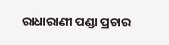ରାଧାରାଣୀ ପଣ୍ଡା ପ୍ରଚାର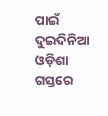ପାଇଁ ଦୁଇଦିନିଆ ଓଡ଼ିଶା ଗସ୍ତରେ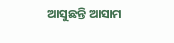ଆସୁଛନ୍ତି ଆସାମ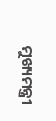ମୁଖ୍ୟମନ୍ତ୍ରୀ